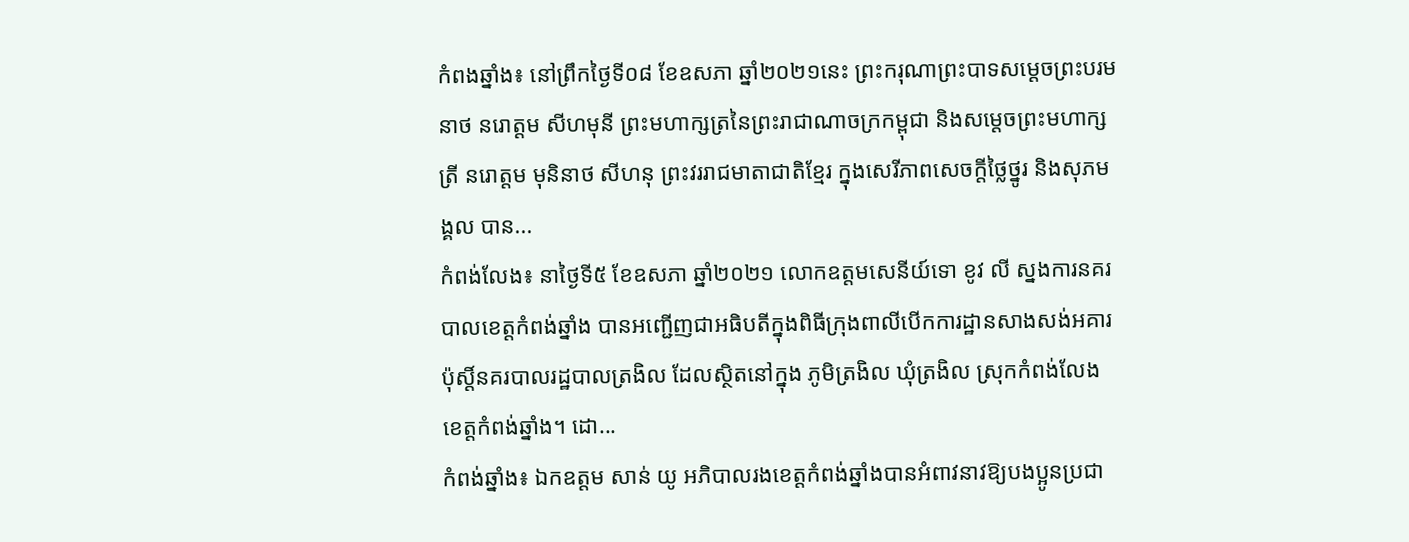កំពងឆ្នាំង៖ នៅព្រឹកថ្ងៃទី០៨ ខែឧសភា ឆ្នាំ២០២១នេះ ព្រះករុណាព្រះបាទសម្ដេចព្រះបរមនាថ នរោត្តម សីហមុនី ព្រះមហាក្សត្រនៃព្រះរាជាណាចក្រកម្ពុជា និងសម្តេចព្រះមហាក្សត្រី នរោត្តម មុនិនាថ សីហនុ ព្រះវររាជមាតាជាតិខ្មែរ ក្នុងសេរីភាពសេចក្តីថ្លៃថ្នូរ និងសុភមង្គល បាន...
កំពង់លែង៖ នាថ្ងៃទី៥ ខែឧសភា ឆ្នាំ២០២១ លោកឧត្តមសេនីយ៍ទោ ខូវ លី ស្នងការនគរបាលខេត្តកំពង់ឆ្នាំង បានអញ្ជើញជាអធិបតីក្នុងពិធីក្រុងពាលីបើកការដ្ឋានសាងសង់អគារ ប៉ុស្តិ៍នគរបាលរដ្ឋបាលត្រងិល ដែលស្ថិតនៅក្នុង ភូមិត្រងិល ឃុំត្រងិល ស្រុកកំពង់លែង ខេត្តកំពង់ឆ្នាំង។ ដោ...
កំពង់ឆ្នាំង៖ ឯកឧត្តម សាន់ យូ អភិបាលរងខេត្តកំពង់ឆ្នាំងបានអំពាវនាវឱ្យបងប្អូនប្រជា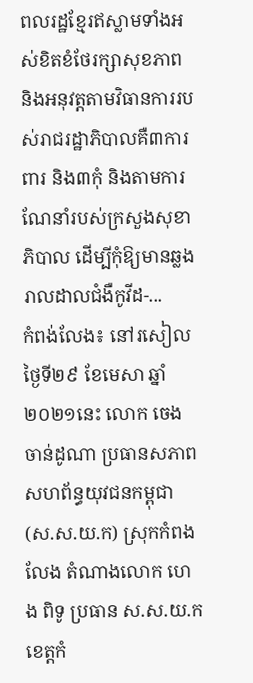ពលរដ្ឋខ្មែរឥស្លាមទាំងអស់ខិតខំថែរក្សាសុខភាព និងអនុវត្តតាមវិធានការរបស់រាជរដ្ឋាភិបាលគឺ៣ការពារ និង៣កុំ និងតាមការណែនាំរបស់ក្រសួងសុខាភិបាល ដើម្បីកុំឱ្យមានឆ្លងរាលដាលជំងឺកូវីដ-...
កំពង់លែង៖ នៅរសៀលថ្ងៃទី២៩ ខែមេសា ឆ្នាំ២០២១នេះ លោក ចេង ចាន់ដូណា ប្រធានសភាពសហព័ន្ធយុវជនកម្ពុជា (ស.ស.យ.ក) ស្រុកកំពងលែង តំណាងលោក ហេង ពិទូ ប្រធាន ស.ស.យ.ក ខេត្តកំ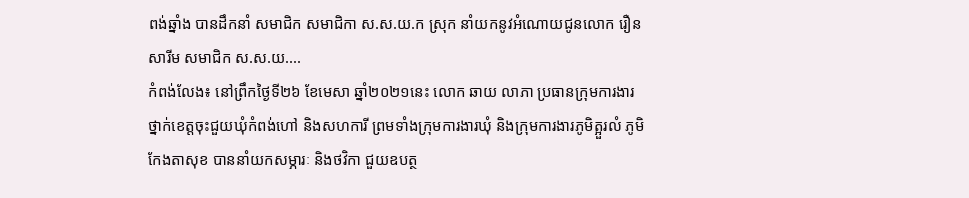ពង់ឆ្នាំង បានដឹកនាំ សមាជិក សមាជិកា ស.ស.យ.ក ស្រុក នាំយកនូវឣំណោយជូនលោក រឿន សារីម សមាជិក ស.ស.យ....
កំពង់លែង៖ នៅព្រឹកថ្ងៃទី២៦ ខែមេសា ឆ្នាំ២០២១នេះ លោក ឆាយ លាភា ប្រធានក្រុមការងារថ្នាក់ខេត្តចុះជួយឃុំកំពង់ហៅ និងសហការី ព្រមទាំងក្រុមការងារឃុំ និងក្រុមការងារភូមិត្អួរលំ ភូមិកែងតាសុខ បាននាំយកសម្ភារៈ និងថវិកា ជួយឧបត្ថ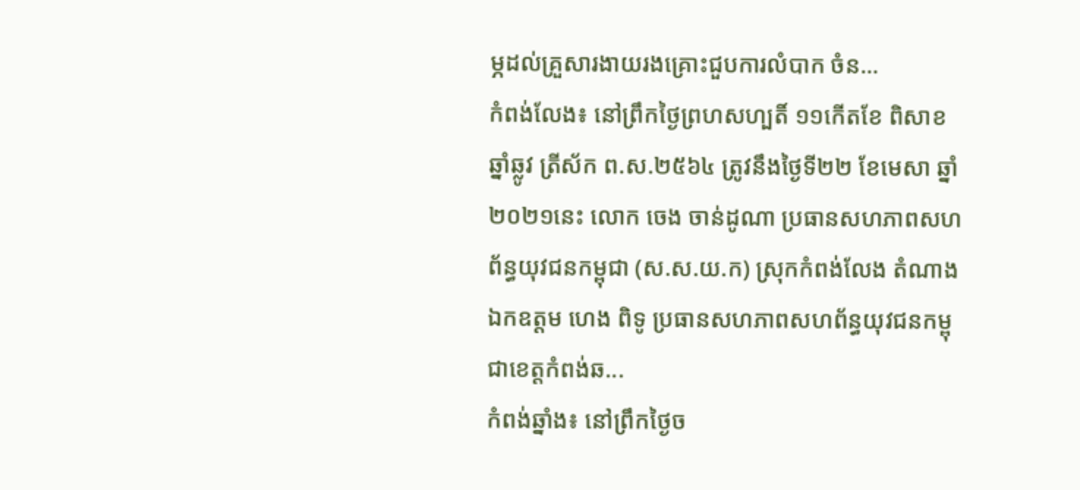ម្ភដល់គ្រួសារងាយរងគ្រោះជួបការលំបាក ចំន...
កំពង់លែង៖ នៅព្រឹកថ្ងៃព្រហសហ្បតិ៍ ១១កើតខែ ពិសាខ ឆ្នាំឆ្លូវ ត្រីស័ក ព.ស.២៥៦៤ ត្រូវនឹងថ្ងៃទី២២ ខែមេសា ឆ្នាំ២០២១នេះ លោក ចេង ចាន់ដូណា ប្រធានសហភាពសហព័ន្ធយុវជនកម្ពុជា (ស.ស.យ.ក) ស្រុកកំពង់លែង តំណាងឯកឧត្តម ហេង ពិទូ ប្រធានសហភាពសហព័ន្ធយុវជនកម្ពុជាខេត្តកំពង់ឆ...
កំពង់ឆ្នាំង៖ នៅព្រឹកថ្ងៃច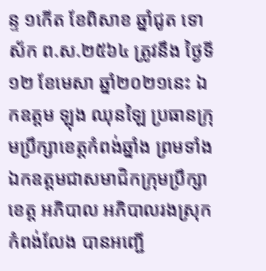ន្ទ ១កើត ខែពិសាខ ឆ្នាំជូត ទោស័ក ព.ស.២៥៦៤ ត្រូវនឹង ថ្ងៃទី១២ ខែមេសា ឆ្នាំ២០២១នេះ ឯកឧត្ដម ឡុង ឈុនឡៃ ប្រធានក្រុមប្រឹក្សាខេត្តកំពង់ឆ្នាំង ព្រមទាំងឯកឧត្តមជាសមាជិកក្រុមប្រឹក្សាខេត្ត អភិបាល អភិបាលរងស្រុកកំពង់លែង បានអញ្ជើ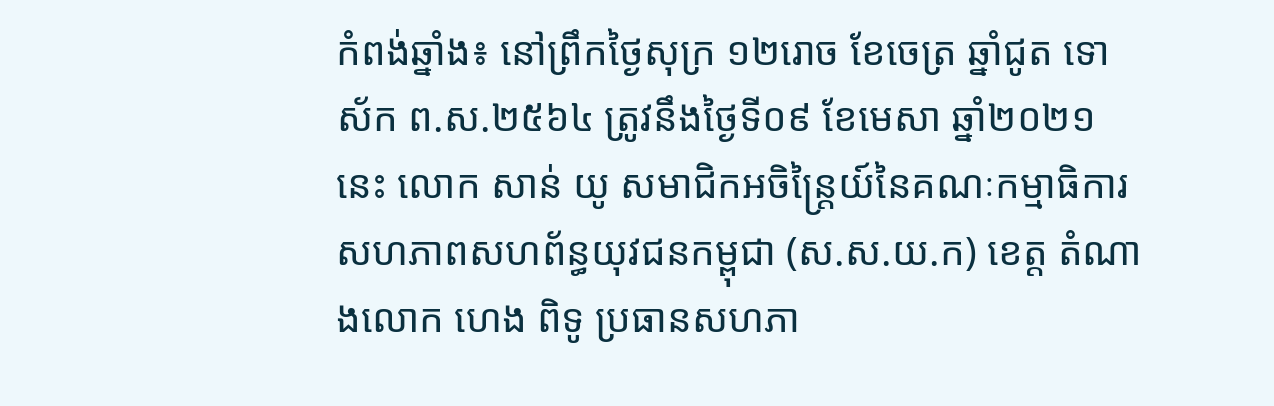កំពង់ឆ្នាំង៖ នៅព្រឹកថ្ងៃសុក្រ ១២រោច ខែចេត្រ ឆ្នាំជូត ទោស័ក ព.ស.២៥៦៤ ត្រូវនឹងថ្ងៃទី០៩ ខែមេសា ឆ្នាំ២០២១នេះ លោក សាន់ យូ សមាជិកអចិន្ត្រៃយ៍នៃគណៈកម្មាធិការសហភាពសហព័ន្ធយុវជនកម្ពុជា (ស.ស.យ.ក) ខេត្ត តំណាងលោក ហេង ពិទូ ប្រធានសហភា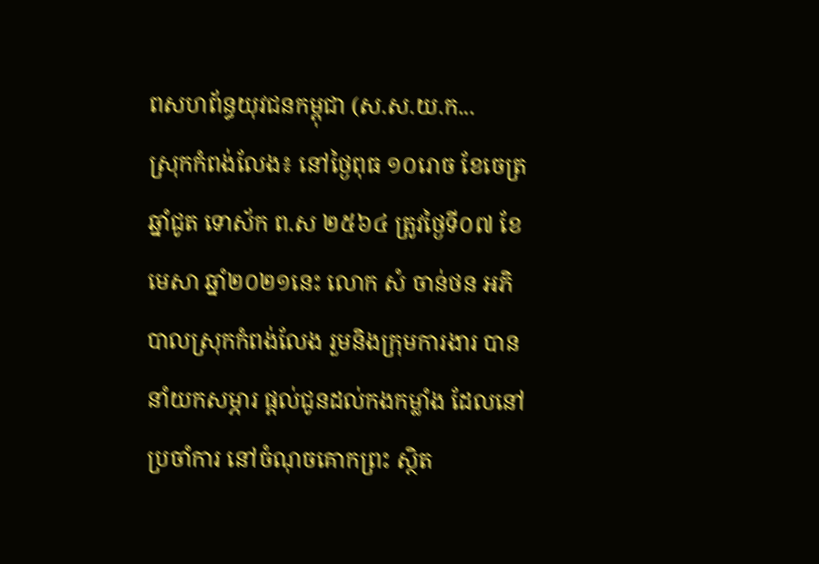ពសហព័ន្ធយុវជនកម្ពុជា (ស.ស.យ.ក...
ស្រុកកំពង់លែង៖ នៅថ្ងៃពុធ ១០រោច ខែចេត្រ ឆ្នាំជូត ទោស័ក ព.ស ២៥៦៤ ត្រូវថ្ងៃទី០៧ ខែមេសា ឆ្នាំ២០២១នេះ លោក សំ ចាន់ថន អភិបាលស្រុកកំពង់លែង រួមនិងក្រុមការងារ បាននាំយកសម្ភារ ផ្តល់ជូនដល់កងកម្លាំង ដែលនៅប្រចាំការ នៅចំណុចគោកព្រះ ស្ថិត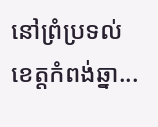នៅព្រំប្រទល់ ខេត្តកំពង់ឆ្នា...